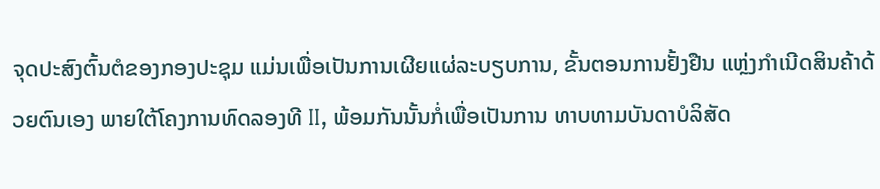ຈຸດປະສົງຕົ້ນຕໍຂອງກອງປະຊຸມ ແມ່ນເພື່ອເປັນການເຜີຍແຜ່ລະບຽບການ, ຂັ້ນຕອນການຢັ້ງຢືນ ແຫຼ່ງກຳເນີດສິນຄ້າດ້ວຍຕົນເອງ ພາຍໃຕ້ໂຄງການທົດລອງທີ II, ພ້ອມກັນນັ້ນກໍ່ເພື່ອເປັນການ ທາບທາມບັນດາບໍລິສັດ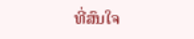ທີ່ສົນໃຈ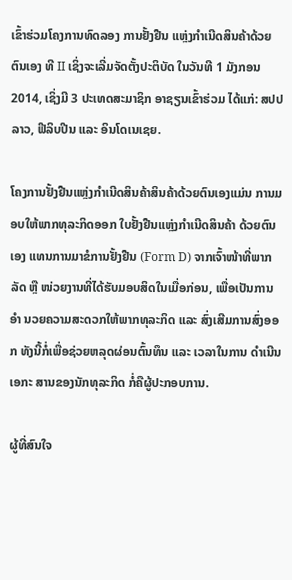ເຂົ້າຮ່ວມໂຄງການທົດລອງ ການຢັ້ງຢືນ ແຫຼ່ງກຳເນີດສິນຄ້າດ້ວຍຕົນເອງ ທີ II ເຊິ່ງຈະເລີ່ມຈັດຕັ້ງປະຕິບັດ ໃນວັນທີ 1 ມັງກອນ 2014, ເຊິ່ງມີ 3 ປະເທດສະມາຊິກ ອາຊຽນເຂົ້າຮ່ວມ ໄດ້ແກ່: ສປປ ລາວ, ຟີລິບປີນ ແລະ ອິນໂດເນເຊຍ.

ໂຄງການຢັ້ງຢືນແຫຼ່ງກຳເນີດສິນຄ້າສິນຄ້າດ້ວຍຕົນເອງແມ່ນ ການມອບໃຫ້ພາກທຸລະກິດອອກ ໃບຢັ້ງຢືນແຫຼ່ງກຳເນີດສິນຄ້າ ດ້ວຍຕົນ ເອງ ແທນການມາຂໍການຢັ້ງຢືນ (Form D) ຈາກເຈົ້າໜ້າທີ່ພາກລັດ ຫຼື ໜ່ວຍງານທີ່ໄດ້ຮັບມອບສິດໃນເມື່ອກ່ອນ, ເພື່ອເປັນການ ອຳ ນວຍຄວາມສະດວກໃຫ້ພາກທຸລະກິດ ແລະ ສົ່ງເສີມການສົ່ງອອກ ທັງນີ້ກໍ່ເພື່ອຊ່ວຍຫລຸດຜ່ອນຕົ້ນທຶນ ແລະ ເວລາໃນການ ດຳເນີນເອກະ ສານຂອງນັກທຸລະກິດ ກໍ່ຄືຜູ້ປະກອບການ.

ຜູ້ທີ່ສົນໃຈ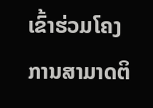ເຂົ້າຮ່ວມໂຄງການສາມາດຕິ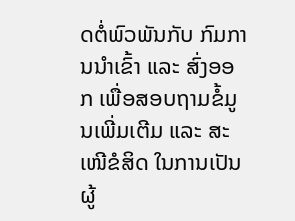ດຕໍ່ພົວພັນກັບ ກົມການນຳເຂົ້າ ແລະ ສົ່ງອອກ ເພື່ອສອບຖາມຂໍ້ມູນເພີ່ມເຕີມ ແລະ ສະເໜີຂໍສິດ ໃນການເປັນຜູ້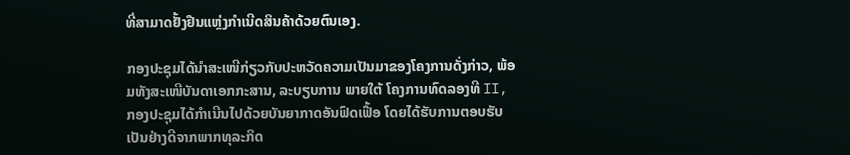ທີ່ສາມາດຢັ້ງຢືນແຫຼ່ງກຳເນີດສິນຄ້າດ້ວຍຕົນເອງ.

ກອງປະຊຸມໄດ້ນຳສະເໜີກ່ຽວກັບປະຫວັດຄວາມເປັນມາຂອງໂຄງການດັ່ງກ່າວ, ພ້ອມທັງສະເໜີບັນດາເອກກະສານ, ລະບຽບການ ພາຍໃຕ້ ໂຄງການທົດລອງທີ II,  ກອງປະຊຸມໄດ້ກຳເນີນໄປດ້ວຍບັນຍາກາດອັນຟົດເຟື້ອ ໂດຍໄດ້ຮັບການຕອບຮັບເປັນຢ່າງດີຈາກພາກທຸລະກິດ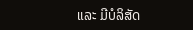ແລະ ມີບໍລິສັດ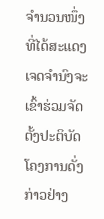ຈຳນວນໜຶ່ງທີ່ໄດ້ສະແດງເຈດຈຳນົງຈະເຂົ້າຮ່ວມຈັດຕັ້ງປະຕິບັດໂຄງການດັ່ງກ່າວຢ່າງ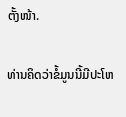ຕັ້ງໜ້າ.

ທ່ານຄິດວ່າຂໍ້ມູນນີ້ມີປະໂຫ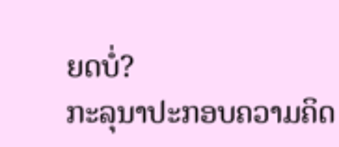ຍດບໍ່?
ກະລຸນາປະກອບຄວາມຄິດ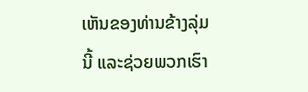ເຫັນຂອງທ່ານຂ້າງລຸ່ມນີ້ ແລະຊ່ວຍພວກເຮົາ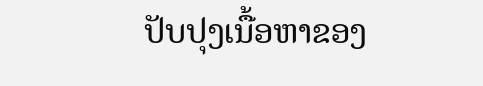ປັບປຸງເນື້ອຫາຂອງ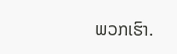ພວກເຮົາ.